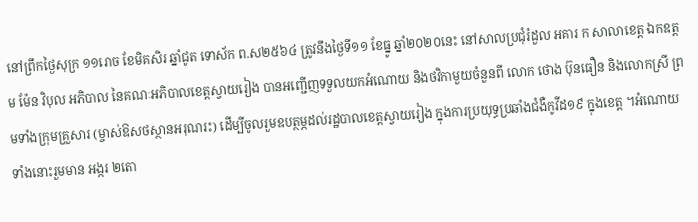នៅព្រឹកថ្ងៃសុក្រ ១១រោច ខែមិគសិរ ឆ្នាំជូត ទោស័ក ព.ស២៥៦៤ ត្រូវនឹងថ្ងៃទី១១ ខែធ្នូ ឆ្នាំ២០២០នេះ នៅសាលប្រជុំរំដួល អគារ ក សាលាខេត្ត ឯកឧត្ដម ម៉ែន វិបុល អភិបាល នៃគណៈអភិបាលខេត្តស្វាយរៀង បានអញ្ជើញទទួលយកអំណោយ និងថវិកាមួយចំនួនពី លោក ថោង ប៊ុនធឿន និងលោកស្រី ព្រមទាំងក្រុមគ្រួសារ (ម្ចាស់ឱសថស្ថានអរុណរះ) ដើម្បីចូលរួមឧបត្ថម្ភដល់រដ្ឋបាលខេត្តស្វាយរៀង ក្នុងការប្រយុទ្ធប្រឆាំងជំងឺកូវីដ១៩ ក្នុងខេត្ត ។អំណោយទាំងនោះរួមមាន អង្ករ ២តោ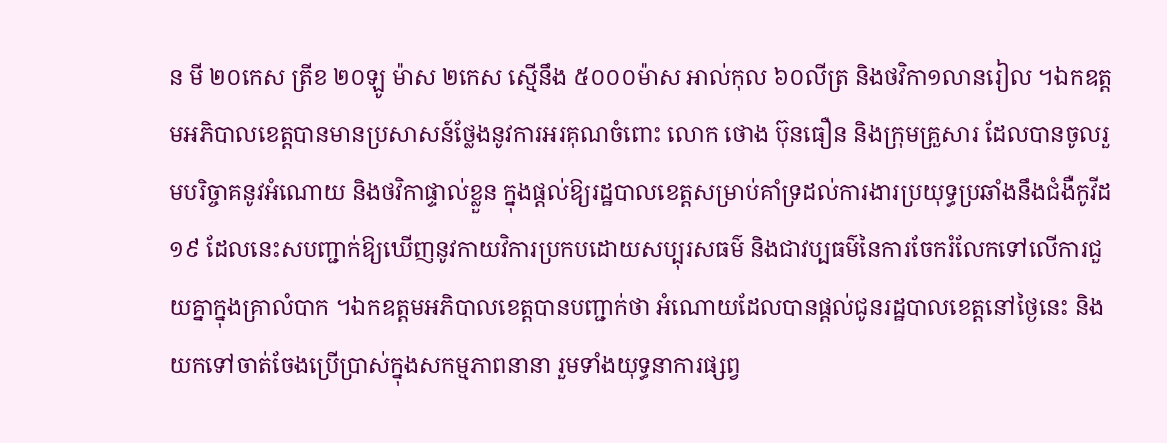ន មី ២០កេស ត្រីខ ២០ឡូ ម៉ាស ២កេស ស្មើនឹង ៥០០០ម៉ាស អាល់កុល ៦០លីត្រ និងថវិកា១លានរៀល ។ឯកឧត្ដមអភិបាលខេត្តបានមានប្រសាសន៍ថ្លែងនូវការអរគុណចំពោះ លោក ថោង ប៊ុនធឿន និងក្រុមគ្រួសារ ដែលបានចូលរួមបរិច្ចាគនូវអំណោយ និងថវិកាផ្ទាល់ខ្លួន ក្នុងផ្តល់ឱ្យរដ្ឋបាលខេត្តសម្រាប់គាំទ្រដល់ការងារប្រយុទ្ធប្រឆាំងនឹងជំងឺកូវីដ១៩ ដែលនេះសបញ្ជាក់ឱ្យឃើញនូវកាយវិការប្រកបដោយសប្បុរសធម៌ និងជាវប្បធម៌នៃការចែករំលែកទៅលេីការជួយគ្នាក្នុងគ្រាលំបាក ។ឯកឧត្តមអភិបាលខេត្តបានបញ្ជាក់ថា អំណោយដែលបានផ្ដល់ជូនរដ្ឋបាលខេត្តនៅថ្ងៃនេះ និងយកទៅចាត់ចែងប្រើប្រាស់ក្នុងសកម្មភាពនានា រួមទាំងយុទ្ធនាការផ្សព្វ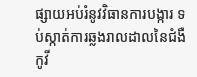ផ្សាយអប់រំនូវវិធានការបង្ការ ទប់ស្កាត់ការឆ្លងរាលដាលនៃជំងឺកូវី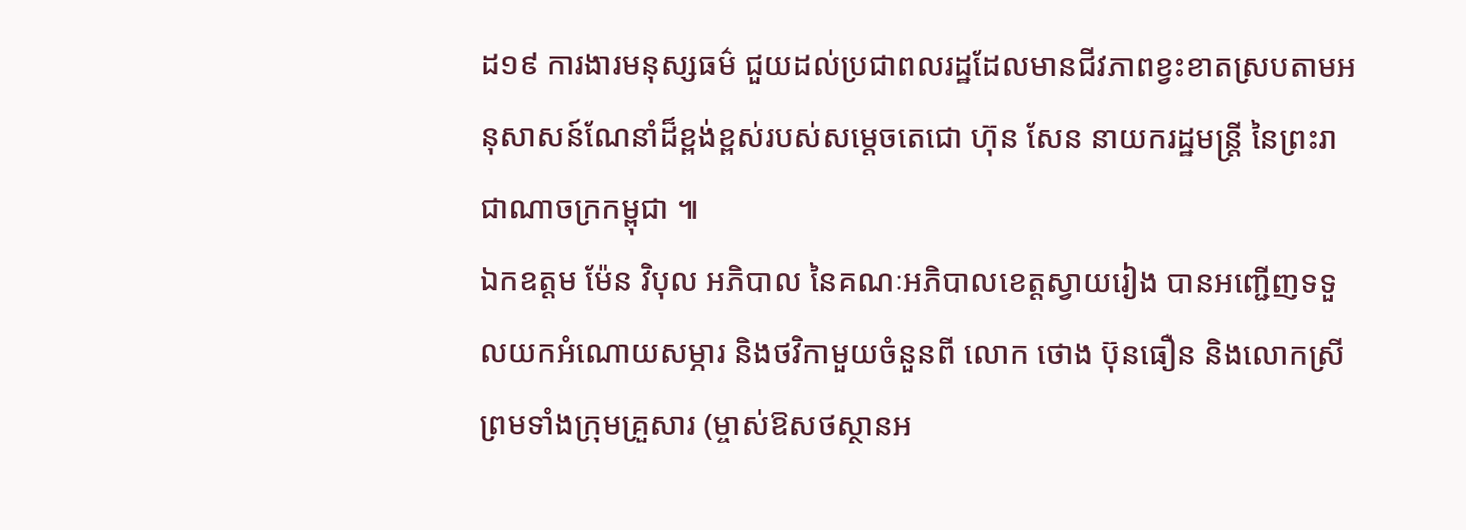ដ១៩ ការងារមនុស្សធម៌ ជួយដល់ប្រជាពលរដ្ឋដែលមានជីវភាពខ្វះខាតស្របតាមអនុសាសន៍ណែនាំដ៏ខ្ពង់ខ្ពស់របស់សម្ដេចតេជោ ហ៊ុន សែន នាយករដ្ឋមន្ត្រី នៃព្រះរាជាណាចក្រកម្ពុជា ៕
ឯកឧត្ដម ម៉ែន វិបុល អភិបាល នៃគណៈអភិបាលខេត្តស្វាយរៀង បានអញ្ជើញទទួលយកអំណោយសម្ភារ និងថវិកាមួយចំនួនពី លោក ថោង ប៊ុនធឿន និងលោកស្រី ព្រមទាំងក្រុមគ្រួសារ (ម្ចាស់ឱសថស្ថានអ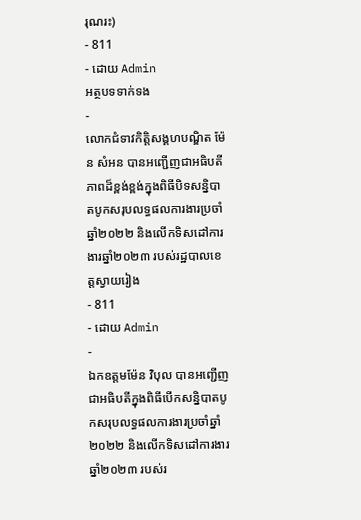រុណរះ)
- 811
- ដោយ Admin
អត្ថបទទាក់ទង
-
លោកជំទាវកិត្តិសង្គហបណ្ឌិត ម៉ែន សំអន បានអញ្ជើញជាអធិបតីភាពដ៏ខ្ពង់ខ្ពង់ក្នុងពិធីបិទសន្និបាតបូកសរុបលទ្ធផលការងារប្រចាំឆ្នាំ២០២២ និងលើកទិសដៅការងារឆ្នាំ២០២៣ របស់រដ្ឋបាលខេត្តស្វាយរៀង
- 811
- ដោយ Admin
-
ឯកឧត្តមម៉ែន វិបុល បានអញ្ជើញជាអធិបតីក្នុងពិធីបើកសន្និបាតបូកសរុបលទ្ធផលការងារប្រចាំឆ្នាំ២០២២ និងលើកទិសដៅការងារឆ្នាំ២០២៣ របស់រ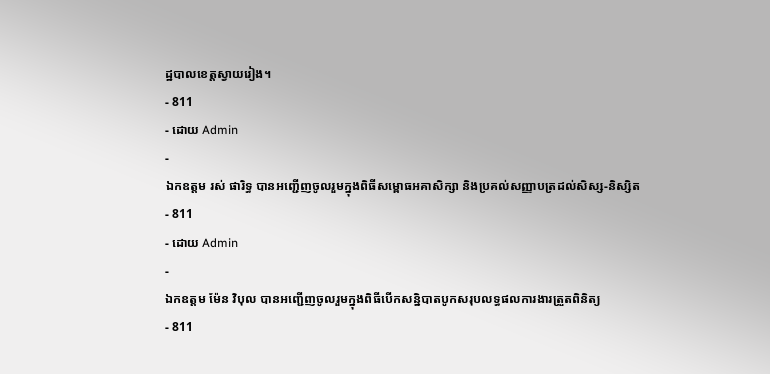ដ្ឋបាលខេត្តស្វាយរៀង។
- 811
- ដោយ Admin
-
ឯកឧត្តម រស់ ផារិទ្ធ បានអញ្ជេីញចូលរួមក្នុងពិធីសម្ពោធអគាសិក្សា និងប្រគល់សញ្ញាបត្រដល់សិស្ស-និស្សិត
- 811
- ដោយ Admin
-
ឯកឧត្តម ម៉ែន វិបុល បានអញ្ជេីញចូលរួមក្នុងពិធីបេីកសន្និបាតបូកសរុបលទ្ធផលការងារត្រួតពិនិត្យ
- 811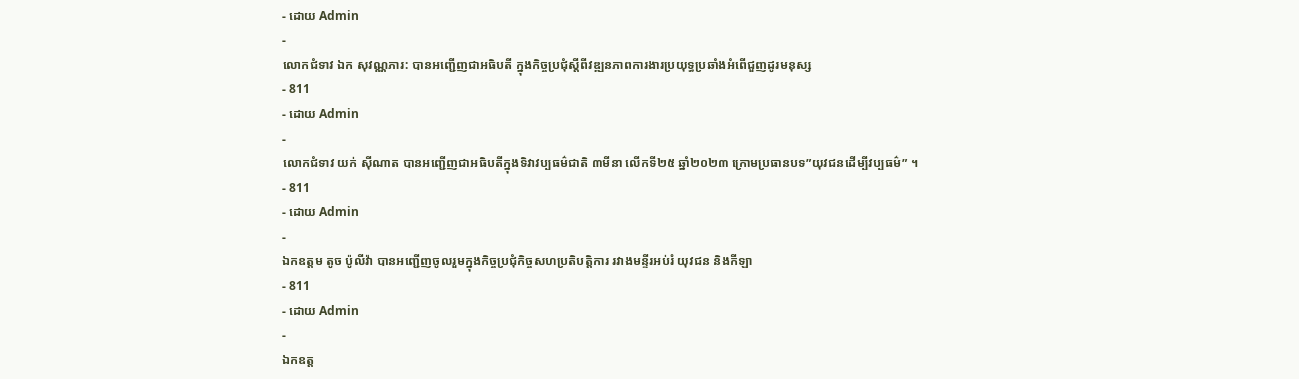- ដោយ Admin
-
លោកជំទាវ ឯក សុវណ្ណភារ: បានអញ្ជេីញជាអធិបតី ក្នុងកិច្ចប្រជុំស្តីពីវឌ្ឍនភាពការងារប្រយុទ្ធប្រឆាំងអំពេីជួញដូរមនុស្ស
- 811
- ដោយ Admin
-
លោកជំទាវ យក់ ស៊ីណាត បានអញ្ជើញជាអធិបតីក្នុងទិវាវប្បធម៌ជាតិ ៣មីនា លើកទី២៥ ឆ្នាំ២០២៣ ក្រោមប្រធានបទ”យុវជនដើម្បីវប្បធម៌” ។
- 811
- ដោយ Admin
-
ឯកឧត្ដម តូច ប៉ូលីវ៉ា បានអញ្ជើញចូលរួមក្នុងកិច្ចប្រជុំកិច្ចសហប្រតិបត្តិការ រវាងមន្ទីរអប់រំ យុវជន និងកីឡា
- 811
- ដោយ Admin
-
ឯកឧត្ត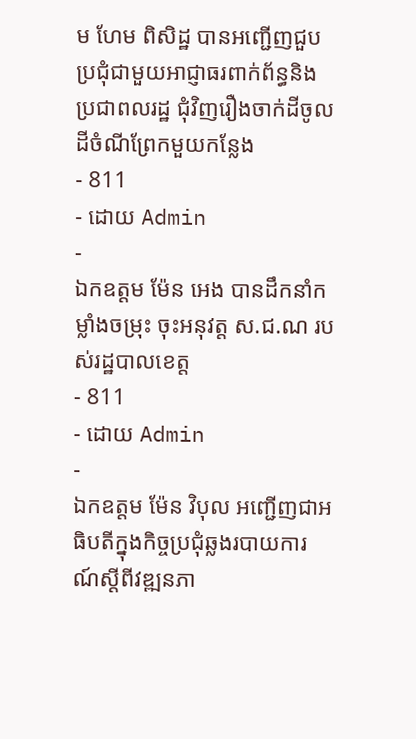ម ហែម ពិសិដ្ឋ បានអញ្ជេីញជួបប្រជុំជាមួយអាជ្ញាធរពាក់ព័ន្ធនិងប្រជាពលរដ្ឋ ជុំវិញរឿងចាក់ដីចូលដីចំណីព្រែកមួយកន្លែង
- 811
- ដោយ Admin
-
ឯកឧត្តម ម៉ែន អេង បានដឹកនាំកម្លាំងចម្រុះ ចុះអនុវត្ត ស.ជ.ណ របស់រដ្ឋបាលខេត្ត
- 811
- ដោយ Admin
-
ឯកឧត្តម ម៉ែន វិបុល អញ្ជើញជាអធិបតីក្នុងកិច្ចប្រជុំឆ្លងរបាយការណ៍ស្តីពីវឌ្ឍនភា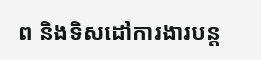ព និងទិសដៅការងារបន្ត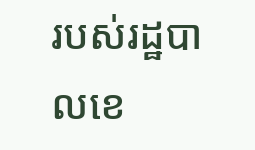របស់រដ្ឋបាលខេ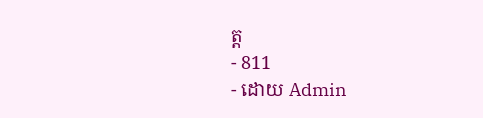ត្ត
- 811
- ដោយ Admin